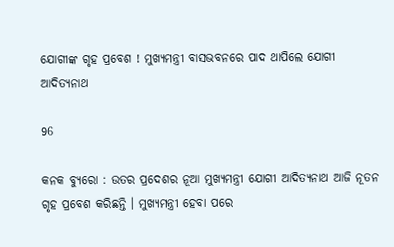ଯୋଗୀଙ୍କ ଗୃହ ପ୍ରବେଶ ! ମୁଖ୍ୟମନ୍ତ୍ରୀ ବାସଭବନରେ ପାଦ ଥାପିଲେ ଯୋଗୀ ଆଦିତ୍ୟନାଥ

96

କନକ ବ୍ୟୁରୋ : ଉତର ପ୍ରଦେଶର ନୂଆ ମୁଖ୍ୟମନ୍ତ୍ରୀ ଯୋଗୀ ଆଦିତ୍ୟନାଥ ଆଜି ନୂତନ ଗୃହ ପ୍ରବେଶ କରିଛନ୍ତି । ମୁଖ୍ୟମନ୍ତ୍ରୀ ହେବା ପରେ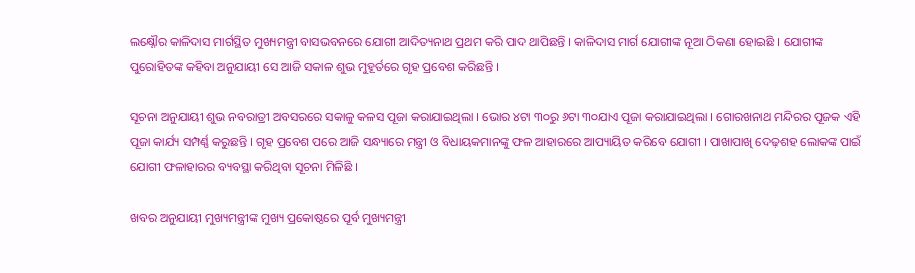ଲକ୍ଷ୍ନୌର କାଳିଦାସ ମାର୍ଗସ୍ଥିତ ମୁଖ୍ୟମନ୍ତ୍ରୀ ବାସଭବନରେ ଯୋଗୀ ଆଦିତ୍ୟନାଥ ପ୍ରଥମ କରି ପାଦ ଥାପିଛନ୍ତି । କାଳିଦାସ ମାର୍ଗ ଯୋଗୀଙ୍କ ନୂଆ ଠିକଣା ହୋଇଛି । ଯୋଗୀଙ୍କ ପୁରୋହିତଙ୍କ କହିବା ଅନୁଯାୟୀ ସେ ଆଜି ସକାଳ ଶୁଭ ମୁହୂର୍ତରେ ଗୃହ ପ୍ରବେଶ କରିଛନ୍ତି ।

ସୂଚନା ଅନୁଯାୟୀ ଶୁଭ ନବରାତ୍ରୀ ଅବସରରେ ସକାଳୁ କଳସ ପୂଜା କରାଯାଇଥିଲା । ଭୋର ୪ଟା ୩୦ରୁ ୬ଟା ୩୦ଯାଏ ପୂଜା କରାଯାଇଥିଲା । ଗୋରଖନାଥ ମନ୍ଦିରର ପୂଜକ ଏହି ପୂଜା କାର୍ଯ୍ୟ ସମ୍ପର୍ଣ୍ଣ କରୁଛନ୍ତି । ଗୃହ ପ୍ରବେଶ ପରେ ଆଜି ସନ୍ଧ୍ୟାରେ ମନ୍ତ୍ରୀ ଓ ବିଧାୟକମାନଙ୍କୁ ଫଳ ଆହାରରେ ଆପ୍ୟାୟିତ କରିବେ ଯୋଗୀ । ପାଖାପାଖି ଦେଢ଼ଶହ ଲୋକଙ୍କ ପାଇଁ ଯୋଗୀ ଫଳାହାରର ବ୍ୟବସ୍ଥା କରିଥିବା ସୂଚନା ମିଳିଛି ।

ଖବର ଅନୁଯାୟୀ ମୁଖ୍ୟମନ୍ତ୍ରୀଙ୍କ ମୁଖ୍ୟ ପ୍ରକୋଷ୍ଠରେ ପୂର୍ବ ମୁଖ୍ୟମନ୍ତ୍ରୀ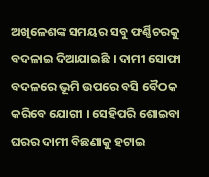ଅଖିଳେଶଙ୍କ ସମୟର ସବୁ ଫର୍ଣ୍ଣିଚରକୁ ବଦଳାଇ ଦିଆଯାଇଛି । ଦାମୀ ସୋଫା ବଦଳରେ ଭୂମି ଉପରେ ବସି ବୈଠକ କରିବେ ଯୋଗୀ । ସେହିପରି ଶୋଇବା ଘରର ଦାମୀ ବିଛଣାକୁ ହଟାଇ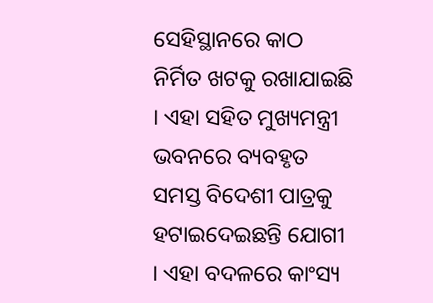ସେହିସ୍ଥାନରେ କାଠ ନିର୍ମିତ ଖଟକୁ ରଖାଯାଇଛି । ଏହା ସହିତ ମୁଖ୍ୟମନ୍ତ୍ରୀ ଭବନରେ ବ୍ୟବହୃତ ସମସ୍ତ ବିଦେଶୀ ପାତ୍ରକୁ ହଟାଇଦେଇଛନ୍ତି ଯୋଗୀ । ଏହା ବଦଳରେ କାଂସ୍ୟ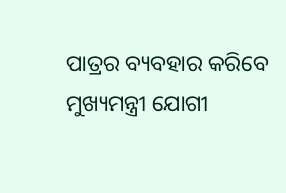ପାତ୍ରର ବ୍ୟବହାର କରିବେ ମୁଖ୍ୟମନ୍ତ୍ରୀ ଯୋଗୀ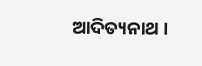ଆଦିତ୍ୟନାଥ ।